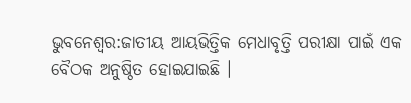ଭୁବନେଶ୍ବର:ଜାତୀୟ ଆୟଭିତ୍ତିକ ମେଧାବୃତ୍ତି ପରୀକ୍ଷା ପାଇଁ ଏକ ବୈଠକ ଅନୁଷ୍ଠିତ ହୋଇଯାଇଛି ।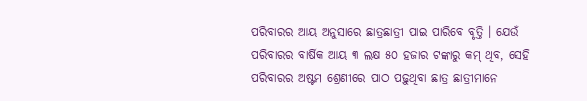ପରିବାରର ଆୟ ଅନୁସାରେ ଛାତ୍ରଛାତ୍ରୀ ପାଇ ପାରିବେ ବୃତ୍ତି । ଯେଉଁ ପରିବାରର ବାର୍ଷିକ ଆୟ ୩ ଲକ୍ଷ ୫୦ ହଜାର ଟଙ୍କାରୁ କମ୍ ଥିବ, ସେହି ପରିବାରର ଅଷ୍ଟମ ଶ୍ରେଣୀରେ ପାଠ ପଢ଼ୁଥିବା ଛାତ୍ର ଛାତ୍ରୀମାନେ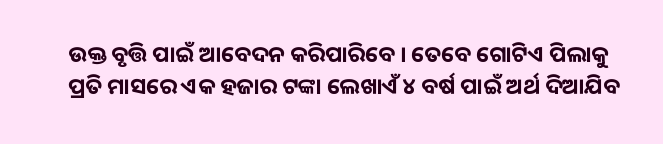ଉକ୍ତ ବୃତ୍ତି ପାଇଁ ଆବେଦନ କରିପାରିବେ । ତେବେ ଗୋଟିଏ ପିଲାକୁ ପ୍ରତି ମାସରେ ଏକ ହଜାର ଟଙ୍କା ଲେଖାଏଁ ୪ ବର୍ଷ ପାଇଁ ଅର୍ଥ ଦିଆଯିବ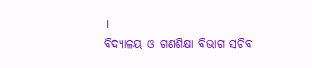।
ବିଦ୍ୟାଳୟ ଓ ଗଣଶିକ୍ଷା ବିଭାଗ ସଚିବ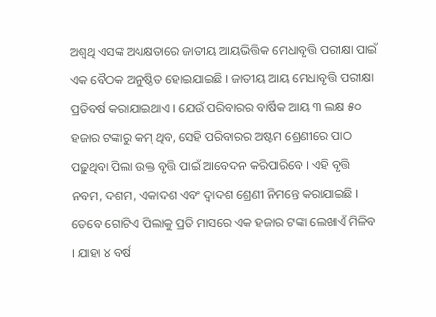ଅଶ୍ବଥି ଏସଙ୍କ ଅଧ୍ୟକ୍ଷତାରେ ଜାତୀୟ ଆୟଭିତ୍ତିକ ମେଧାବୃତ୍ତି ପରୀକ୍ଷା ପାଇଁ ଏକ ବୈଠକ ଅନୁଷ୍ଠିତ ହୋଇଯାଇଛି । ଜାତୀୟ ଆୟ ମେଧାବୃତ୍ତି ପରୀକ୍ଷା ପ୍ରତିବର୍ଷ କରାଯାଇଥାଏ । ଯେଉଁ ପରିବାରର ବାର୍ଷିକ ଆୟ ୩ ଲକ୍ଷ ୫୦ ହଜାର ଟଙ୍କାରୁ କମ୍ ଥିବ, ସେହି ପରିବାରର ଅଷ୍ଟମ ଶ୍ରେଣୀରେ ପାଠ ପଢ଼ୁଥିବା ପିଲା ଉକ୍ତ ବୃତ୍ତି ପାଇଁ ଆବେଦନ କରିପାରିବେ । ଏହି ବୃତ୍ତି ନବମ, ଦଶମ, ଏକାଦଶ ଏବଂ ଦ୍ବାଦଶ ଶ୍ରେଣୀ ନିମନ୍ତେ କରାଯାଇଛି । ତେବେ ଗୋଟିଏ ପିଲାକୁ ପ୍ରତି ମାସରେ ଏକ ହଜାର ଟଙ୍କା ଲେଖାଏଁ ମିଳିବ । ଯାହା ୪ ବର୍ଷ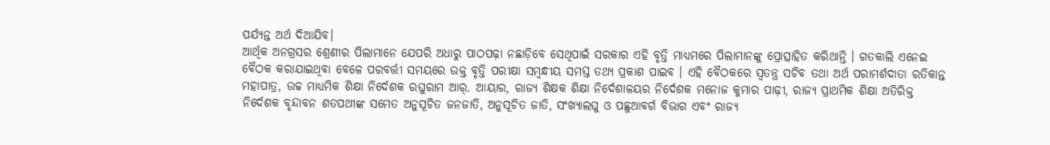ପର୍ଯ୍ୟନ୍ତ ଅର୍ଥ ଦିଆଯିବ।
ଆର୍ଥିକ ଅନଗ୍ରସର ଶ୍ରେଣୀର ପିଲାମାନେ ଯେପରି ଅଧାରୁ ପାଠପଢ଼ା ନଛାଡ଼ିବେ ସେଥିପାଇଁ ସରକାର ଏହି ବୃତ୍ତି ମାଧ୍ୟମରେ ପିଲାମାନଙ୍କୁ ପ୍ରୋତ୍ସାହିତ କରିଥାନ୍ତି । ଗତକାଲି ଏନେଇ ବୈଠକ କରାଯାଇଥିବା ବେଳେ ପରବର୍ତ୍ତୀ ସମୟରେ ଉକ୍ତ ବୃତ୍ତି ପରୀକ୍ଷା ସମ୍ବନ୍ଧୀୟ ସମସ୍ତ ତଥ୍ୟ ପ୍ରକାଶ ପାଇବ । ଏହି ବୈଠକରେ ସ୍ବତନ୍ତ୍ର ସଚିବ ତଥା ଅର୍ଥ ପରାମର୍ଶଦାତା ରତିକାନ୍ତ ମହାପାତ୍ର, ଉଚ୍ଚ ମାଧ୍ୟମିକ ଶିକ୍ଷା ନିର୍ଦେଶକ ରଘୁରାମ ଆର୍. ଆୟାର, ରାଜ୍ୟ ଶିକ୍ଷକ ଶିକ୍ଷା ନିର୍ଦେଶାଳୟର ନିର୍ଦେଶକ ମନୋଜ କୁମାର ପାଢ଼ୀ, ରାଜ୍ୟ ପ୍ରାଥମିକ ଶିକ୍ଷା ଅତିରିକ୍ତ ନିର୍ଦେଶକ ବୃନ୍ଦାବନ ଶତପଥୀଙ୍କ ସମେତ ଅନୁସୂଚିତ ଜନଜାତି, ଅନୁସୂଚିତ ଜାତି, ସଂଖ୍ୟାଲଘୁ ଓ ପଛୁଆବର୍ଗ ବିଭାଗ ଏବଂ ରାଜ୍ୟ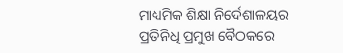ମାଧ୍ୟମିକ ଶିକ୍ଷା ନିର୍ଦେଶାଳୟର ପ୍ରତିନିଧି ପ୍ରମୁଖ ବୈଠକରେ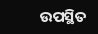ଉପସ୍ଥିତ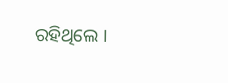ରହିଥିଲେ ।